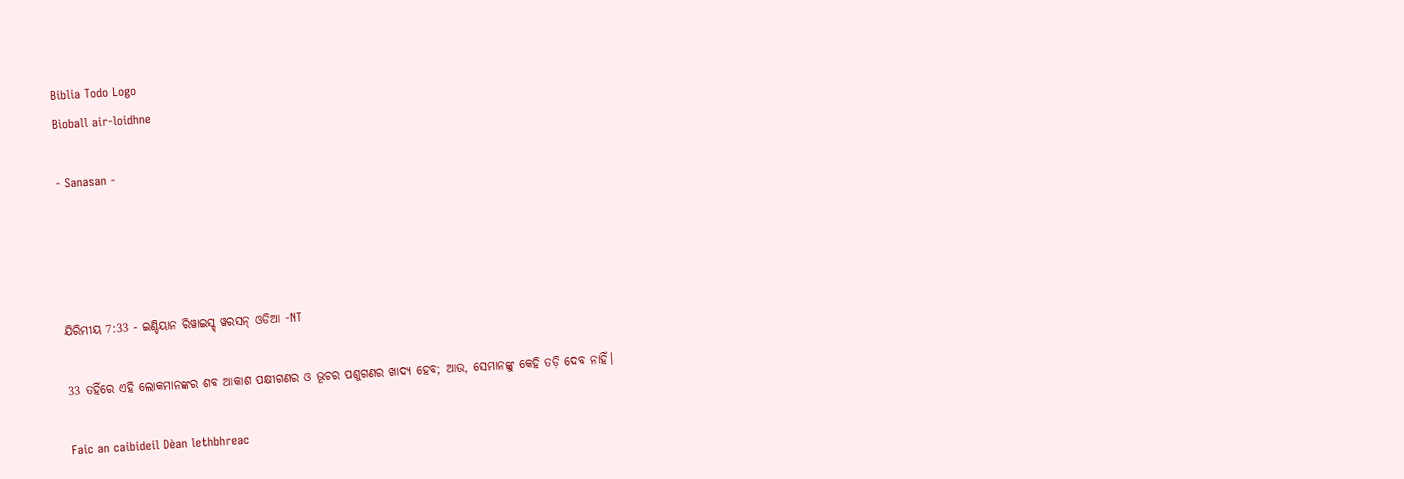Biblia Todo Logo
Bìoball air-loidhne

- Sanasan -




ଯିରିମୀୟ 7:33 - ଇଣ୍ଡିୟାନ ରିୱାଇସ୍ଡ୍ ୱରସନ୍ ଓଡିଆ -NT

33 ତହିଁରେ ଏହି ଲୋକମାନଙ୍କର ଶବ ଆକାଶ ପକ୍ଷୀଗଣର ଓ ଭୂଚର ପଶୁଗଣର ଖାଦ୍ୟ ହେବ; ଆଉ, ସେମାନଙ୍କୁ କେହି ତଡ଼ି ଦେବ ନାହିଁ।

Faic an caibideil Dèan lethbhreac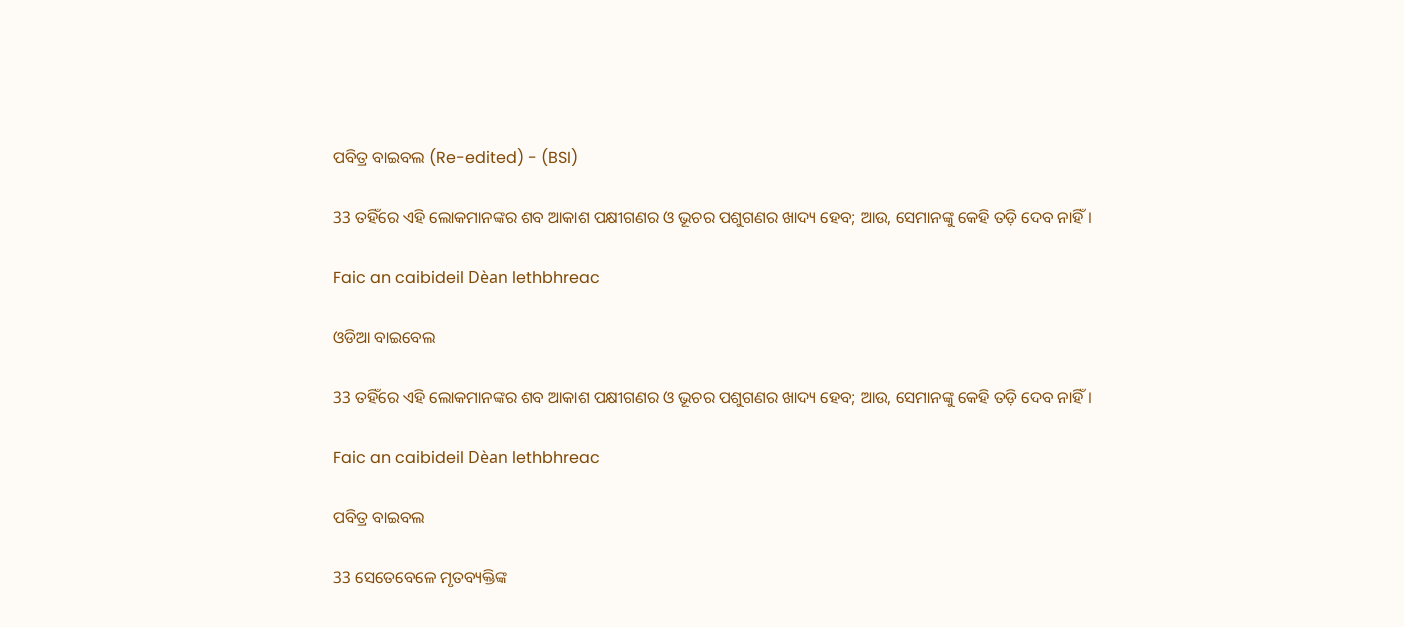ପବିତ୍ର ବାଇବଲ (Re-edited) - (BSI)

33 ତହିଁରେ ଏହି ଲୋକମାନଙ୍କର ଶବ ଆକାଶ ପକ୍ଷୀଗଣର ଓ ଭୂଚର ପଶୁଗଣର ଖାଦ୍ୟ ହେବ; ଆଉ, ସେମାନଙ୍କୁ କେହି ତଡ଼ି ଦେବ ନାହିଁ।

Faic an caibideil Dèan lethbhreac

ଓଡିଆ ବାଇବେଲ

33 ତହିଁରେ ଏହି ଲୋକମାନଙ୍କର ଶବ ଆକାଶ ପକ୍ଷୀଗଣର ଓ ଭୂଚର ପଶୁଗଣର ଖାଦ୍ୟ ହେବ; ଆଉ, ସେମାନଙ୍କୁ କେହି ତଡ଼ି ଦେବ ନାହିଁ।

Faic an caibideil Dèan lethbhreac

ପବିତ୍ର ବାଇବଲ

33 ସେତେବେଳେ ମୃତବ୍ୟକ୍ତିଙ୍କ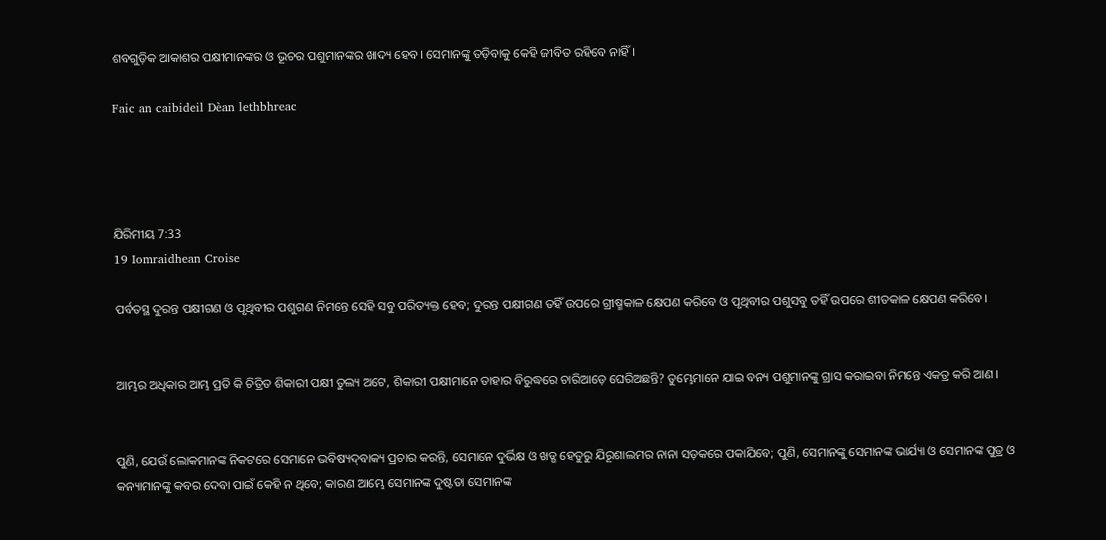ଶବଗୁଡ଼ିକ ଆକାଶର ପକ୍ଷୀମାନଙ୍କର ଓ ଭୂଚର ପଶୁମାନଙ୍କର ଖାଦ୍ୟ ହେବ। ସେମାନଙ୍କୁ ତଡ଼ିବାକୁ କେହି ଜୀବିତ ରହିବେ ନାହିଁ।

Faic an caibideil Dèan lethbhreac




ଯିରିମୀୟ 7:33
19 Iomraidhean Croise

ପର୍ବତସ୍ଥ ଦୁରନ୍ତ ପକ୍ଷୀଗଣ ଓ ପୃଥିବୀର ପଶୁଗଣ ନିମନ୍ତେ ସେହି ସବୁ ପରିତ୍ୟକ୍ତ ହେବ; ଦୁରନ୍ତ ପକ୍ଷୀଗଣ ତହିଁ ଉପରେ ଗ୍ରୀଷ୍ମକାଳ କ୍ଷେପଣ କରିବେ ଓ ପୃଥିବୀର ପଶୁସବୁ ତହିଁ ଉପରେ ଶୀତକାଳ କ୍ଷେପଣ କରିବେ।


ଆମ୍ଭର ଅଧିକାର ଆମ୍ଭ ପ୍ରତି କି ଚିତ୍ରିତ ଶିକାରୀ ପକ୍ଷୀ ତୁଲ୍ୟ ଅଟେ, ଶିକାରୀ ପକ୍ଷୀମାନେ ତାହାର ବିରୁଦ୍ଧରେ ଚାରିଆଡ଼େ ଘେରିଅଛନ୍ତି? ତୁମ୍ଭେମାନେ ଯାଇ ବନ୍ୟ ପଶୁମାନଙ୍କୁ ଗ୍ରାସ କରାଇବା ନିମନ୍ତେ ଏକତ୍ର କରି ଆଣ।


ପୁଣି, ଯେଉଁ ଲୋକମାନଙ୍କ ନିକଟରେ ସେମାନେ ଭବିଷ୍ୟଦ୍‍ବାକ୍ୟ ପ୍ରଚାର କରନ୍ତି, ସେମାନେ ଦୁର୍ଭିକ୍ଷ ଓ ଖଡ୍ଗ ହେତୁରୁ ଯିରୂଶାଲମର ନାନା ସଡ଼କରେ ପକାଯିବେ; ପୁଣି, ସେମାନଙ୍କୁ ସେମାନଙ୍କ ଭାର୍ଯ୍ୟା ଓ ସେମାନଙ୍କ ପୁତ୍ର ଓ କନ୍ୟାମାନଙ୍କୁ କବର ଦେବା ପାଇଁ କେହି ନ ଥିବେ; କାରଣ ଆମ୍ଭେ ସେମାନଙ୍କ ଦୁଷ୍ଟତା ସେମାନଙ୍କ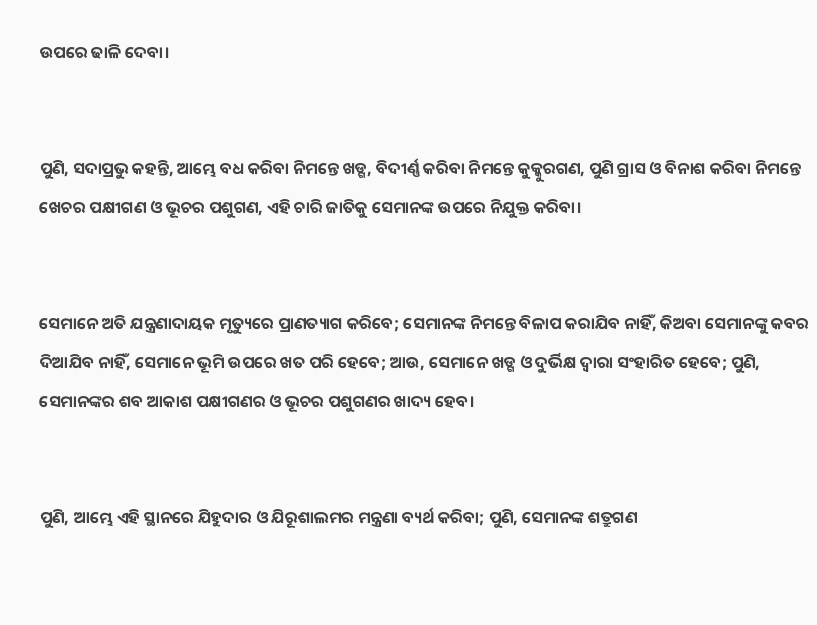ଉପରେ ଢାଳି ଦେବା।


ପୁଣି, ସଦାପ୍ରଭୁ କହନ୍ତି, ଆମ୍ଭେ ବଧ କରିବା ନିମନ୍ତେ ଖଡ୍ଗ, ବିଦୀର୍ଣ୍ଣ କରିବା ନିମନ୍ତେ କୁକ୍କୁରଗଣ, ପୁଣି ଗ୍ରାସ ଓ ବିନାଶ କରିବା ନିମନ୍ତେ ଖେଚର ପକ୍ଷୀଗଣ ଓ ଭୂଚର ପଶୁଗଣ, ଏହି ଚାରି ଜାତିକୁ ସେମାନଙ୍କ ଉପରେ ନିଯୁକ୍ତ କରିବା।


ସେମାନେ ଅତି ଯନ୍ତ୍ରଣାଦାୟକ ମୃତ୍ୟୁରେ ପ୍ରାଣତ୍ୟାଗ କରିବେ; ସେମାନଙ୍କ ନିମନ୍ତେ ବିଳାପ କରାଯିବ ନାହିଁ, କିଅବା ସେମାନଙ୍କୁ କବର ଦିଆଯିବ ନାହିଁ, ସେମାନେ ଭୂମି ଉପରେ ଖତ ପରି ହେବେ; ଆଉ, ସେମାନେ ଖଡ୍ଗ ଓ ଦୁର୍ଭିକ୍ଷ ଦ୍ୱାରା ସଂହାରିତ ହେବେ; ପୁଣି, ସେମାନଙ୍କର ଶବ ଆକାଶ ପକ୍ଷୀଗଣର ଓ ଭୂଚର ପଶୁଗଣର ଖାଦ୍ୟ ହେବ।


ପୁଣି, ଆମ୍ଭେ ଏହି ସ୍ଥାନରେ ଯିହୁଦାର ଓ ଯିରୂଶାଲମର ମନ୍ତ୍ରଣା ବ୍ୟର୍ଥ କରିବା; ପୁଣି, ସେମାନଙ୍କ ଶତ୍ରୁଗଣ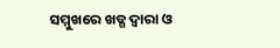ସମ୍ମୁଖରେ ଖଡ୍ଗ ଦ୍ୱାରା ଓ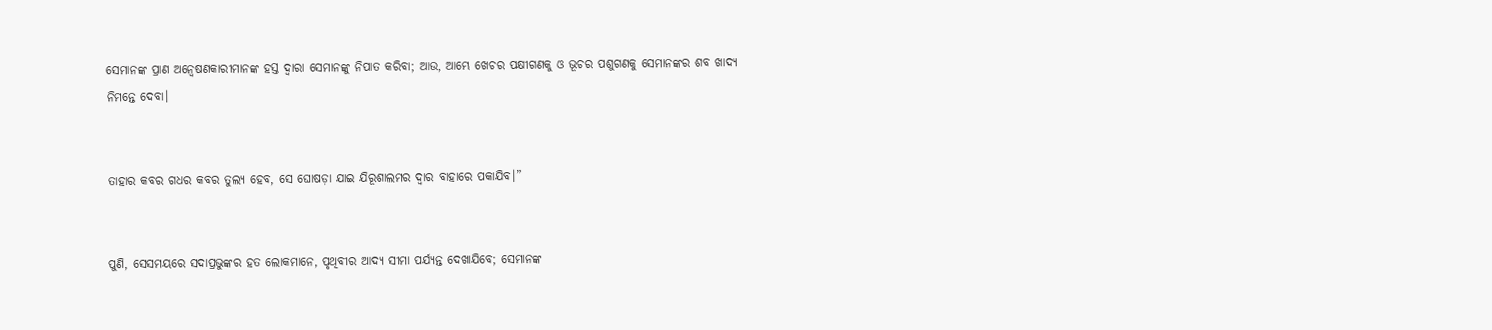ସେମାନଙ୍କ ପ୍ରାଣ ଅନ୍ୱେଷଣକାରୀମାନଙ୍କ ହସ୍ତ ଦ୍ୱାରା ସେମାନଙ୍କୁ ନିପାତ କରିବା; ଆଉ, ଆମ୍ଭେ ଖେଚର ପକ୍ଷୀଗଣକୁ ଓ ଭୂଚର ପଶୁଗଣକୁ ସେମାନଙ୍କର ଶବ ଖାଦ୍ୟ ନିମନ୍ତେ ଦେବା।


ତାହାର କବର ଗଧର କବର ତୁଲ୍ୟ ହେବ, ସେ ଘୋଷଡ଼ା ଯାଇ ଯିରୂଶାଲମର ଦ୍ୱାର ବାହାରେ ପକାଯିବ।”


ପୁଣି, ସେସମୟରେ ସଦାପ୍ରଭୁଙ୍କର ହତ ଲୋକମାନେ, ପୃଥିବୀର ଆଦ୍ୟ ସୀମା ପର୍ଯ୍ୟନ୍ତ ଦେଖାଯିବେ; ସେମାନଙ୍କ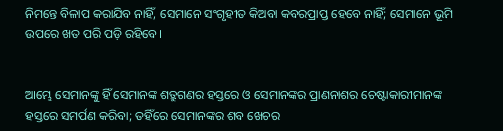ନିମନ୍ତେ ବିଳାପ କରାଯିବ ନାହିଁ, ସେମାନେ ସଂଗୃହୀତ କିଅବା କବରପ୍ରାପ୍ତ ହେବେ ନାହିଁ; ସେମାନେ ଭୂମି ଉପରେ ଖତ ପରି ପଡ଼ି ରହିବେ।


ଆମ୍ଭେ ସେମାନଙ୍କୁ ହିଁ ସେମାନଙ୍କ ଶତ୍ରୁଗଣର ହସ୍ତରେ ଓ ସେମାନଙ୍କର ପ୍ରାଣନାଶର ଚେଷ୍ଟାକାରୀମାନଙ୍କ ହସ୍ତରେ ସମର୍ପଣ କରିବା; ତହିଁରେ ସେମାନଙ୍କର ଶବ ଖେଚର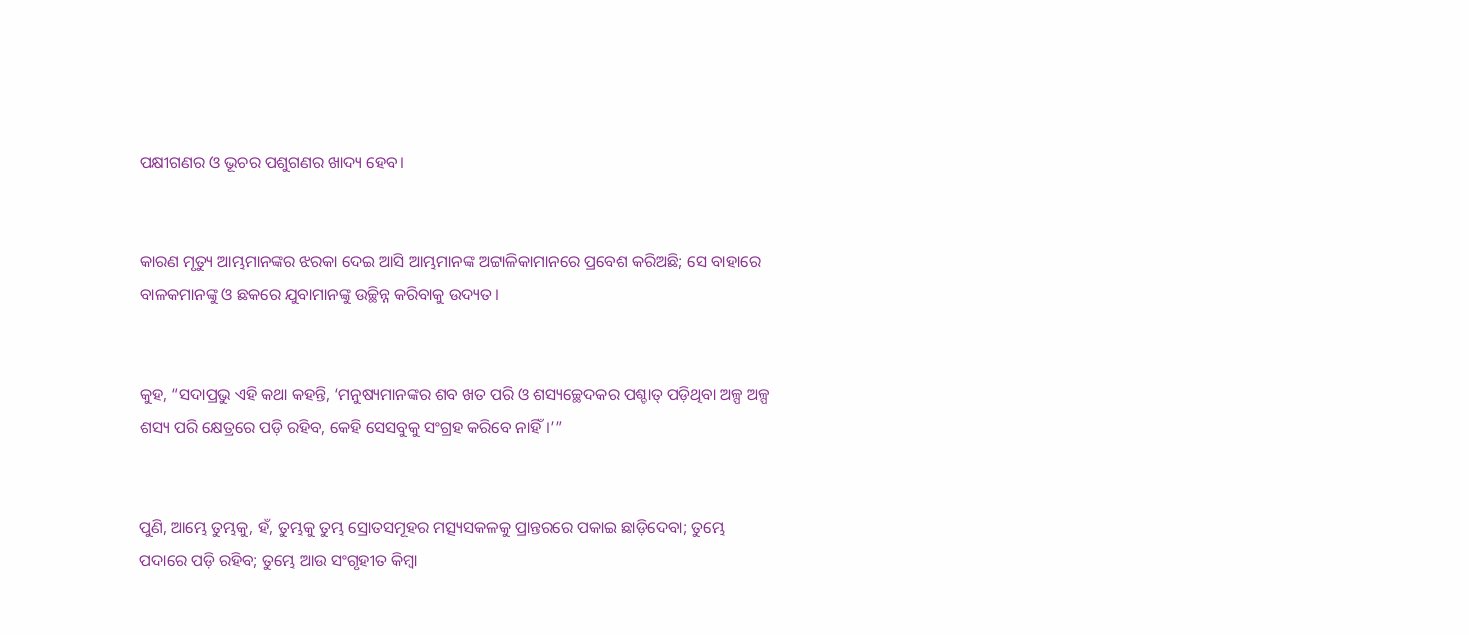ପକ୍ଷୀଗଣର ଓ ଭୂଚର ପଶୁଗଣର ଖାଦ୍ୟ ହେବ।


କାରଣ ମୃତ୍ୟୁ ଆମ୍ଭମାନଙ୍କର ଝରକା ଦେଇ ଆସି ଆମ୍ଭମାନଙ୍କ ଅଟ୍ଟାଳିକାମାନରେ ପ୍ରବେଶ କରିଅଛି; ସେ ବାହାରେ ବାଳକମାନଙ୍କୁ ଓ ଛକରେ ଯୁବାମାନଙ୍କୁ ଉଚ୍ଛିନ୍ନ କରିବାକୁ ଉଦ୍ୟତ।


କୁହ, “ସଦାପ୍ରଭୁ ଏହି କଥା କହନ୍ତି, ‘ମନୁଷ୍ୟମାନଙ୍କର ଶବ ଖତ ପରି ଓ ଶସ୍ୟଚ୍ଛେଦକର ପଶ୍ଚାତ୍‍ ପଡ଼ିଥିବା ଅଳ୍ପ ଅଳ୍ପ ଶସ୍ୟ ପରି କ୍ଷେତ୍ରରେ ପଡ଼ି ରହିବ, କେହି ସେସବୁକୁ ସଂଗ୍ରହ କରିବେ ନାହିଁ।’”


ପୁଣି, ଆମ୍ଭେ ତୁମ୍ଭକୁ, ହଁ, ତୁମ୍ଭକୁ ତୁମ୍ଭ ସ୍ରୋତସମୂହର ମତ୍ସ୍ୟସକଳକୁ ପ୍ରାନ୍ତରରେ ପକାଇ ଛାଡ଼ିଦେବା; ତୁମ୍ଭେ ପଦାରେ ପଡ଼ି ରହିବ; ତୁମ୍ଭେ ଆଉ ସଂଗୃହୀତ କିମ୍ବା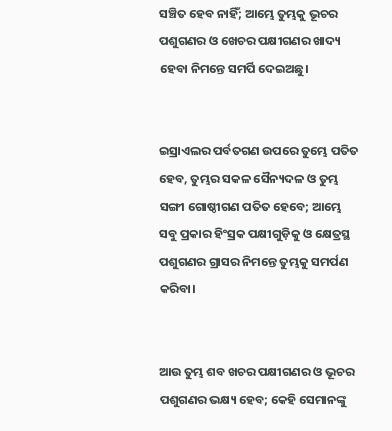ସଞ୍ଚିତ ହେବ ନାହିଁ; ଆମ୍ଭେ ତୁମ୍ଭକୁ ଭୂଚର ପଶୁଗଣର ଓ ଖେଚର ପକ୍ଷୀଗଣର ଖାଦ୍ୟ ହେବା ନିମନ୍ତେ ସମର୍ପି ଦେଇଅଛୁ।


ଇସ୍ରାଏଲର ପର୍ବତଗଣ ଉପରେ ତୁମ୍ଭେ ପତିତ ହେବ, ତୁମ୍ଭର ସକଳ ସୈନ୍ୟଦଳ ଓ ତୁମ୍ଭ ସଙ୍ଗୀ ଗୋଷ୍ଠୀଗଣ ପତିତ ହେବେ; ଆମ୍ଭେ ସବୁ ପ୍ରକାର ହିଂସ୍ରକ ପକ୍ଷୀଗୁଡ଼ିକୁ ଓ କ୍ଷେତ୍ରସ୍ଥ ପଶୁଗଣର ଗ୍ରାସର ନିମନ୍ତେ ତୁମ୍ଭକୁ ସମର୍ପଣ କରିବା।


ଆଉ ତୁମ୍ଭ ଶବ ଖଚର ପକ୍ଷୀଗଣର ଓ ଭୂଚର ପଶୁଗଣର ଭକ୍ଷ୍ୟ ହେବ; କେହି ସେମାନଙ୍କୁ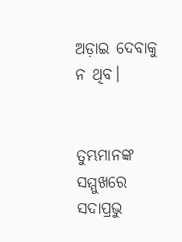ଅଡ଼ାଇ ଦେବାକୁ ନ ଥିବ।


ତୁମ୍ଭମାନଙ୍କ ସମ୍ମୁଖରେ ସଦାପ୍ରଭୁ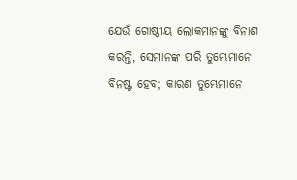ଯେଉଁ ଗୋଷ୍ଠୀୟ ଲୋକମାନଙ୍କୁ ବିନାଶ କରନ୍ତି, ସେମାନଙ୍କ ପରି ତୁମ୍ଭେମାନେ ବିନଷ୍ଟ ହେବ; କାରଣ ତୁମ୍ଭେମାନେ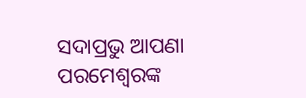ସଦାପ୍ରଭୁ ଆପଣା ପରମେଶ୍ୱରଙ୍କ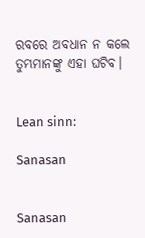ରବରେ ଅବଧାନ ନ କଲେ ତୁମ୍ଭମାନଙ୍କୁ ଏହା ଘଟିବ।


Lean sinn:

Sanasan


Sanasan